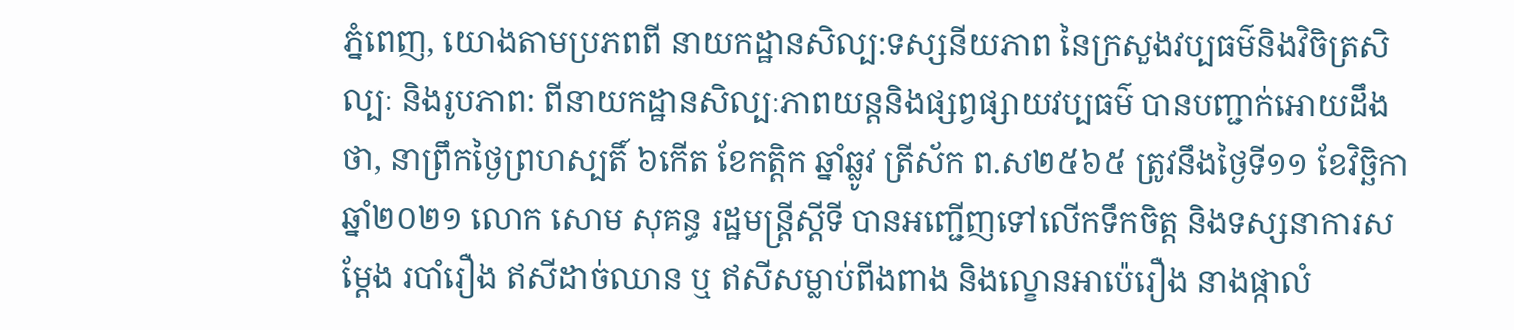ភ្នំពេញ, យោងតាមប្រភពពី នាយកដ្ឋានសិល្ប:ទស្សនីយភាព នៃក្រសួងវប្បធម៌និងវិចិត្រសិល្បៈ និងរូបភាព: ពីនាយកដ្ឋានសិល្បៈភាពយន្តនិងផ្សព្វផ្សាយវប្បធម៌ បានបញ្ជាក់អោយដឹងថា, នាព្រឹកថ្ងៃព្រហស្បតិ៍ ៦កើត ខែកត្តិក ឆ្នាំឆ្លូវ ត្រីស័ក ព.ស២៥៦៥ ត្រូវនឹងថ្ងៃទី១១ ខែវិច្ឆិកា ឆ្នាំ២០២១ លោក សោម សុគន្ធ រដ្ឋមន្ត្រីស្តីទី បានអញ្ជើញទៅលើកទឹកចិត្ត និងទស្សនាការសម្តែង របាំរឿង ឥសីដាច់ឈាន ឬ ឥសីសម្លាប់ពីងពាង និងល្ខោនអាប៉េរឿង នាងផ្កាលំ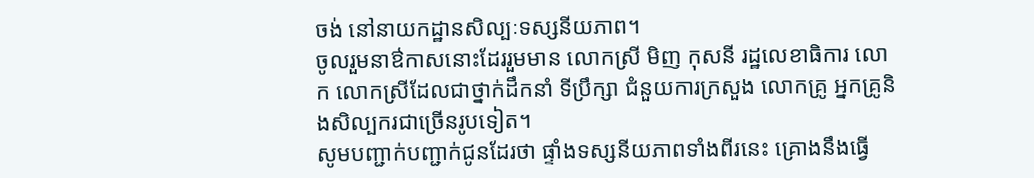ចង់ នៅនាយកដ្ឋានសិល្បៈទស្សនីយភាព។
ចូលរួមនាឳកាសនោះដែររួមមាន លោកស្រី មិញ កុសនី រដ្ឋលេខាធិការ លោក លោកស្រីដែលជាថ្នាក់ដឹកនាំ ទីប្រឹក្សា ជំនួយការក្រសួង លោកគ្រូ អ្នកគ្រូនិងសិល្បករជាច្រើនរូបទៀត។
សូមបញ្ជាក់បញ្ជាក់ជូនដែរថា ផ្ទាំងទស្សនីយភាពទាំងពីរនេះ គ្រោងនឹងធ្វើ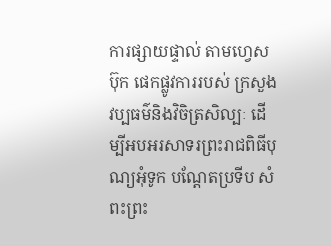ការផ្សាយផ្ទាល់ តាមហ្វេសប៊ុក ផេកផ្លូវការរបស់ ក្រសួងវប្បធម៌និងវិចិត្រសិល្បៈ ដើម្បីអបអរសាទរព្រះរាជពិធីបុណ្យអុំទូក បណ្តែតប្រទីប សំពះព្រះ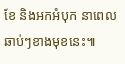ខែ និងអកអំបុក នាពេលឆាប់ៗខាងមុខនេះ៕